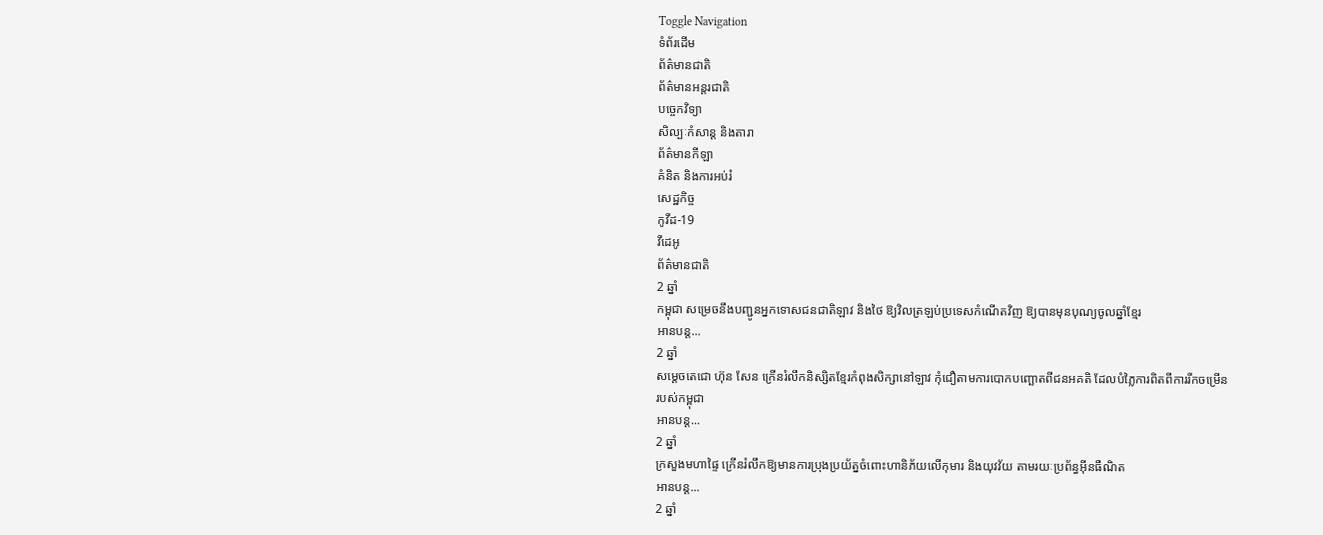Toggle Navigation
ទំព័រដើម
ព័ត៌មានជាតិ
ព័ត៌មានអន្តរជាតិ
បច្ចេកវិទ្យា
សិល្បៈកំសាន្ត និងតារា
ព័ត៌មានកីឡា
គំនិត និងការអប់រំ
សេដ្ឋកិច្ច
កូវីដ-19
វីដេអូ
ព័ត៌មានជាតិ
2 ឆ្នាំ
កម្ពុជា សម្រេចនឹងបញ្ជូនអ្នកទោសជនជាតិឡាវ និងថៃ ឱ្យវិលត្រឡប់ប្រទេសកំណើតវិញ ឱ្យបានមុនបុណ្យចូលឆ្នាំខ្មែរ
អានបន្ត...
2 ឆ្នាំ
សម្ដេចតេជោ ហ៊ុន សែន ក្រើនរំលឹកនិស្សិតខ្មែរកំពុងសិក្សានៅឡាវ កុំជឿតាមការបោកបញ្ឆោតពីជនអគតិ ដែលបំភ្លៃការពិតពីការរីកចម្រើនរបស់កម្ពុជា
អានបន្ត...
2 ឆ្នាំ
ក្រសួងមហាផ្ទៃ ក្រើនរំលឹកឱ្យមានការប្រុងប្រយ័ត្នចំពោះហានិភ័យលើកុមារ និងយុវវ័យ តាមរយៈប្រព័ន្ធអ៊ីនធឺណិត
អានបន្ត...
2 ឆ្នាំ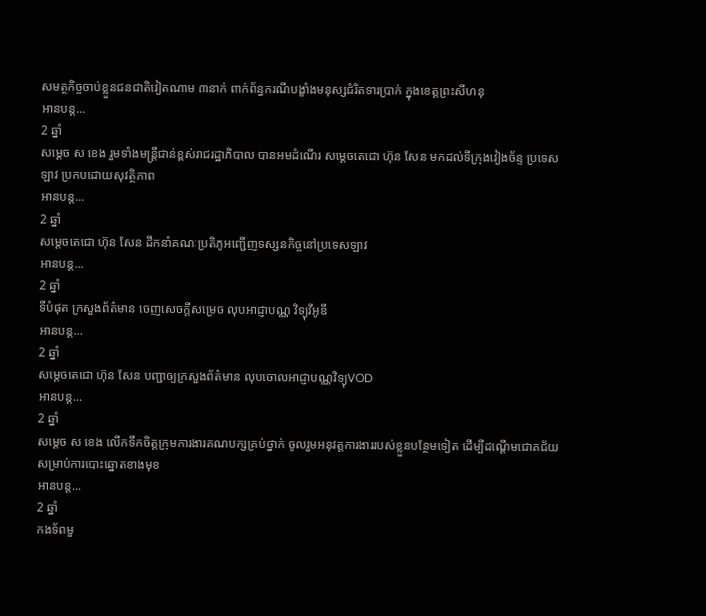សមត្ថកិច្ចចាប់ខ្លួនជនជាតិវៀតណាម ៣នាក់ ពាក់ព័ន្ធករណីបង្ខាំងមនុស្សជំរិតទារប្រាក់ ក្នុងខេត្តព្រះសីហនុ
អានបន្ត...
2 ឆ្នាំ
សម្ដេច ស ខេង រួមទាំងមន្ដ្រីជាន់ខ្ពស់រាជរដ្ឋាភិបាល បានអមដំណើរ សម្ដេចតេជោ ហ៊ុន សែន មកដល់ទីក្រុងវៀងច័ន្ទ ប្រទេសឡាវ ប្រកបដោយសុវត្ថិភាព
អានបន្ត...
2 ឆ្នាំ
សម្តេចតេជោ ហ៊ុន សែន ដឹកនាំគណៈប្រតិភូអញ្ជើញទស្សនកិច្ចនៅប្រទេសឡាវ
អានបន្ត...
2 ឆ្នាំ
ទីបំផុត ក្រសួងព័ត៌មាន ចេញសេចក្ដីសម្រេច លុបអាជ្ញាបណ្ណ វិទ្យុវីអូឌី
អានបន្ត...
2 ឆ្នាំ
សម្ដេចតេជោ ហ៊ុន សែន បញ្ជាឲ្យក្រសួងព័ត៌មាន លុបចោលអាជ្ញាបណ្ណវិទ្យុVOD
អានបន្ត...
2 ឆ្នាំ
សម្ដេច ស ខេង លេីកទឹកចិត្តក្រុមការងារគណបក្សគ្រប់ថ្នាក់ ចូលរួមអនុវត្តការងាររបស់ខ្លួនបន្ថែមទៀត ដេីម្បីដណេី្ដមជោគជ័យសម្រាប់ការបោះឆ្នោតខាងមុខ
អានបន្ត...
2 ឆ្នាំ
កងទ័ពមួ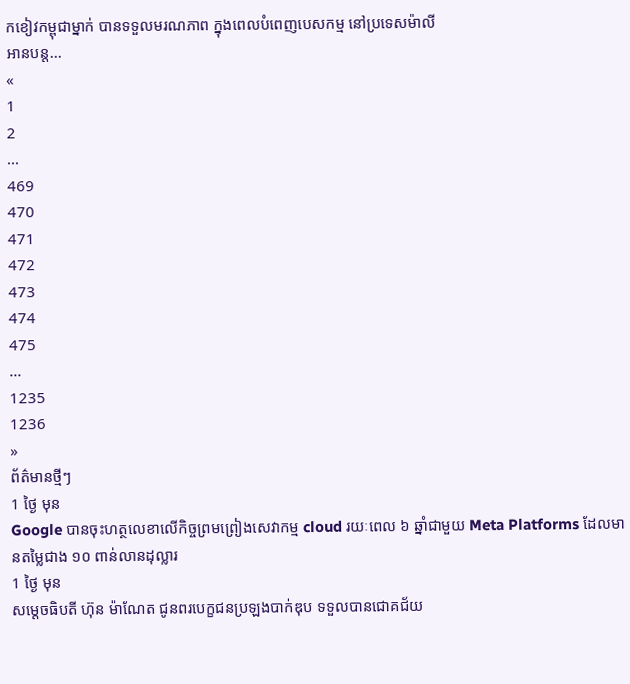កខៀវកម្ពុជាម្នាក់ បានទទួលមរណភាព ក្នុងពេលបំពេញបេសកម្ម នៅប្រទេសម៉ាលី
អានបន្ត...
«
1
2
...
469
470
471
472
473
474
475
...
1235
1236
»
ព័ត៌មានថ្មីៗ
1 ថ្ងៃ មុន
Google បានចុះហត្ថលេខាលើកិច្ចព្រមព្រៀងសេវាកម្ម cloud រយៈពេល ៦ ឆ្នាំជាមួយ Meta Platforms ដែលមានតម្លៃជាង ១០ ពាន់លានដុល្លារ
1 ថ្ងៃ មុន
សម្ដេចធិបតី ហ៊ុន ម៉ាណែត ជូនពរបេក្ខជនប្រឡងបាក់ឌុប ទទួលបានជោគជ័យ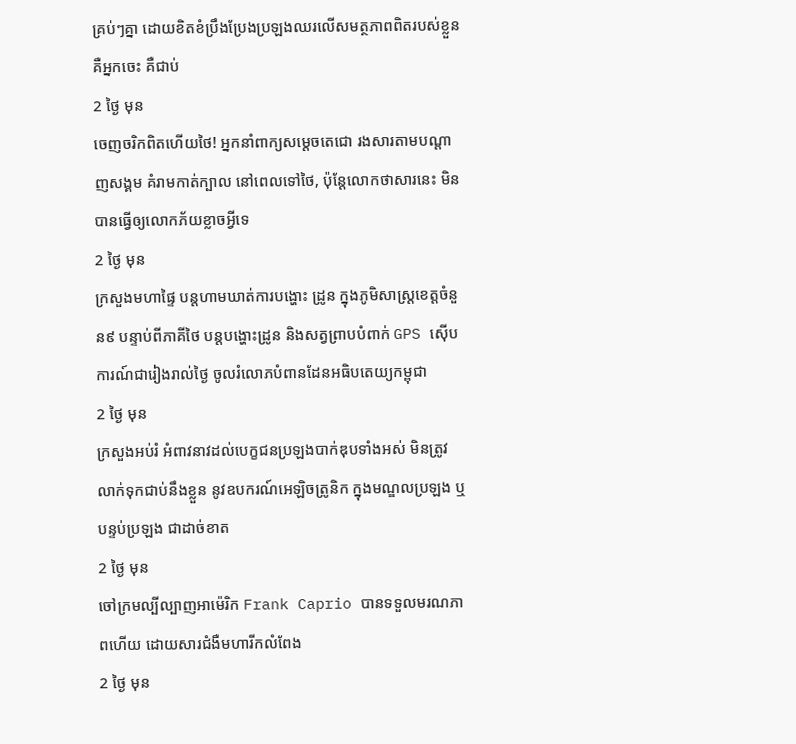គ្រប់ៗគ្នា ដោយខិតខំប្រឹងប្រែងប្រឡងឈរលើសមត្ថភាពពិតរបស់ខ្លួន គឺអ្នកចេះ គឺជាប់
2 ថ្ងៃ មុន
ចេញចរិកពិតហេីយថៃ! អ្នកនាំពាក្យសម្តេចតេជោ រងសារតាមបណ្តាញសង្គម គំរាមកាត់ក្បាល នៅពេលទៅថៃ, ប៉ុន្តែលោកថាសារនេះ មិនបានធ្វើឲ្យលោកភ័យខ្លាចអ្វីទេ
2 ថ្ងៃ មុន
ក្រសួងមហាផ្ទៃ បន្តហាមឃាត់ការបង្ហោះ ដ្រូន ក្នុងភូមិសាស្ត្រខេត្តចំនួន៩ បន្ទាប់ពីភាគីថៃ បន្ដបង្ហោះដ្រូន និងសត្វព្រាបបំពាក់ GPS ស៊ើបការណ៍ជារៀងរាល់ថ្ងៃ ចូលរំលោភបំពានដែនអធិបតេយ្យកម្ពុជា
2 ថ្ងៃ មុន
ក្រសួងអប់រំ អំពាវនាវដល់បេក្ខជនប្រឡងបាក់ឌុបទាំងអស់ មិនត្រូវលាក់ទុកជាប់នឹងខ្លួន នូវឧបករណ៍អេឡិចត្រូនិក ក្នុងមណ្ឌលប្រឡង ឬបន្ទប់ប្រឡង ជាដាច់ខាត
2 ថ្ងៃ មុន
ចៅក្រមល្បីល្បាញអាម៉េរិក Frank Caprio បានទទួលមរណភាពហើយ ដោយសារជំងឺមហារីកលំពែង
2 ថ្ងៃ មុន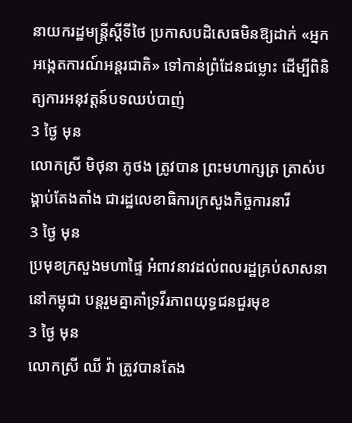នាយករដ្ឋមន្រ្តីស្តីទីថៃ ប្រកាសបដិសេធមិនឱ្យដាក់ «អ្នកអង្កេតការណ៍អន្តរជាតិ» ទៅកាន់ព្រំដែនជម្លោះ ដើម្បីពិនិត្យការអនុវត្តន៍បទឈប់បាញ់
3 ថ្ងៃ មុន
លោកស្រី មិថុនា ភូថង ត្រូវបាន ព្រះមហាក្សត្រ ត្រាស់បង្គាប់តែងតាំង ជារដ្ឋលេខាធិការក្រសួងកិច្ចការនារី
3 ថ្ងៃ មុន
ប្រមុខក្រសួងមហាផ្ទៃ អំពាវនាវដល់ពលរដ្ឋគ្រប់សាសនានៅកម្ពុជា បន្តរួមគ្នាគាំទ្រវីរភាពយុទ្ធជនជួរមុខ
3 ថ្ងៃ មុន
លោកស្រី ឈី វ៉ា ត្រូវបានតែង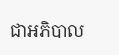ជាអភិបាល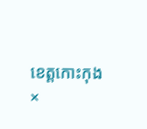ខេត្តកោះកុង
×